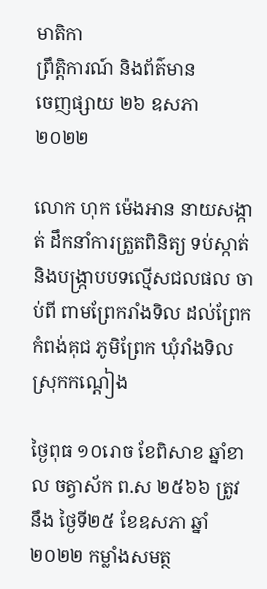មាតិកា
ព្រឹត្តិការណ៍ និងព័ត៌មាន
ចេញផ្សាយ ២៦ ឧសភា ២០២២

លោក ហុក ម៉េងអាន នាយសង្កាត់ ដឹកនាំការត្រួតពិនិត្យ ទប់ស្កាត់ និងបង្រ្កាបបទល្មើសជលផល ចាប់ពី ពាមព្រែករាំងទិល ដល់ព្រែកកំពង់គុជ ភូមិព្រែក ឃុំរាំងទិល ស្រុកកណ្ដៀង

ថ្ងៃពុធ ១០រោច ខែពិសាខ ឆ្នាំខាល ចត្វាស័ក ព.ស ២៥៦៦ ត្រូវនឹង ថ្ងៃទី២៥ ខែឧសភា ឆ្នាំ២០២២ កម្លាំងសមត្ថ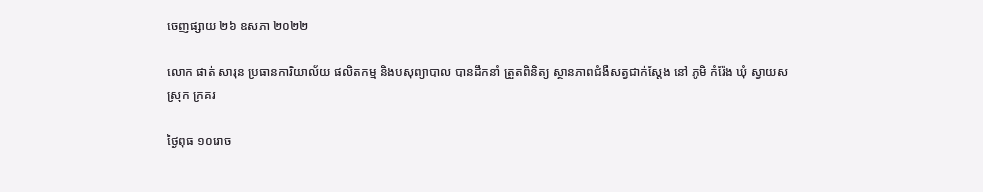ចេញផ្សាយ ២៦ ឧសភា ២០២២

លោក ផាត់ សារុន ប្រធានការិយាល័យ ផលិតកម្ម និងបសុព្យាបាល បានដឹកនាំ ត្រួតពិនិត្យ ស្ថានភាពជំងឺសត្វជាក់ស្តែង នៅ ភូមិ កំរ៉ែង ឃុំ ស្វាយស ស្រុក ក្រគរ

ថ្ងៃពុធ ១០រោច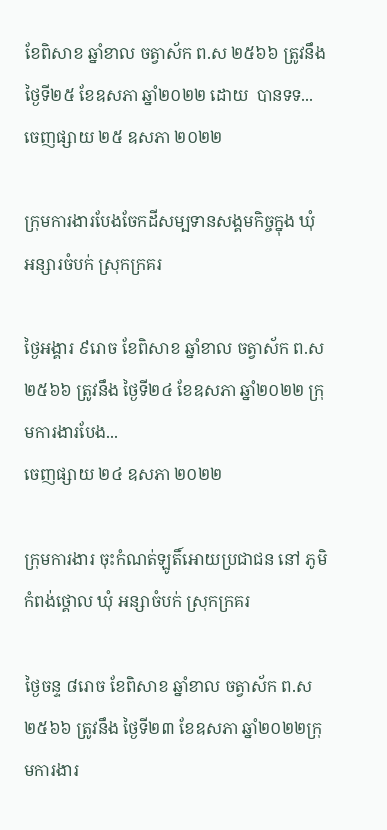ខែពិសាខ ឆ្នាំខាល ចត្វាស័ក ព.ស ២៥៦៦ ត្រូវនឹង ថ្ងៃទី២៥ ខែឧសភា ឆ្នាំ២០២២ ដោយ  បានទទ...
ចេញផ្សាយ ២៥ ឧសភា ២០២២

ក្រុមការងារបែងចែកដីសម្បទានសង្គមកិច្ចក្នុង ឃុំ អន្សារចំបក់ ស្រុកក្រគរ

ថ្ងៃអង្គារ ៩រោច ខែពិសាខ ឆ្នាំខាល ចត្វាស័ក ព.ស ២៥៦៦ ត្រូវនឹង ថ្ងៃទី២៤ ខែឧសភា ឆ្នាំ២០២២ ក្រុមការងារបែង...
ចេញផ្សាយ ២៤ ឧសភា ២០២២

ក្រុមការងារ ចុះកំណត់ឡូតិ៍អោយប្រជាជន នៅ ភូមិ កំពង់ថ្គោល ឃុំ អន្សាចំបក់ ស្រុកក្រគរ

ថ្ងៃចន្ទ ៨រោច ខែពិសាខ ឆ្នាំខាល ចត្វាស័ក ព.ស ២៥៦៦ ត្រូវនឹង ថ្ងៃទី២៣ ខែឧសភា ឆ្នាំ២០២២ក្រុមការងារ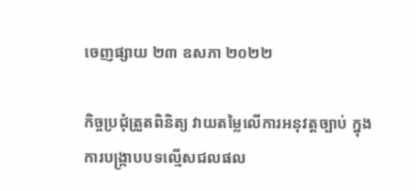ចេញផ្សាយ ២៣ ឧសភា ២០២២

កិច្ចប្រជុំត្រួតពិនិត្យ វាយតម្លៃលើការអនុវត្តច្បាប់ ក្នុងការបង្ក្រាបបទល្មើសជលផល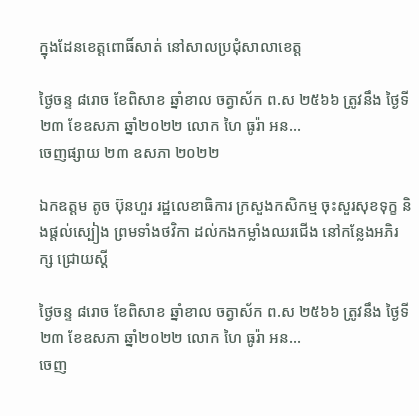ក្នុងដែនខេត្តពោធិ៍សាត់ នៅសាលប្រជុំសាលាខេត្ត

ថ្ងៃចន្ទ ៨រោច ខែពិសាខ ឆ្នាំខាល ចត្វាស័ក ព.ស ២៥៦៦ ត្រូវនឹង ថ្ងៃទី២៣ ខែឧសភា ឆ្នាំ២០២២ លោក ហៃ ធូរ៉ា អន...
ចេញផ្សាយ ២៣ ឧសភា ២០២២

ឯកឧត្តម តូច ប៊ុនហួរ រដ្ឋលេខាធិការ ក្រសួងកសិកម្ម ចុះសួរសុខទុក្ខ និងផ្តល់ស្បៀង ព្រមទាំងថវិកា ដល់កងកម្លាំងឈរជើង នៅកន្លែងអភិរក្ស ជ្រោយស្ដី

ថ្ងៃចន្ទ ៨រោច ខែពិសាខ ឆ្នាំខាល ចត្វាស័ក ព.ស ២៥៦៦ ត្រូវនឹង ថ្ងៃទី២៣ ខែឧសភា ឆ្នាំ២០២២ លោក ហៃ ធូរ៉ា អន...
ចេញ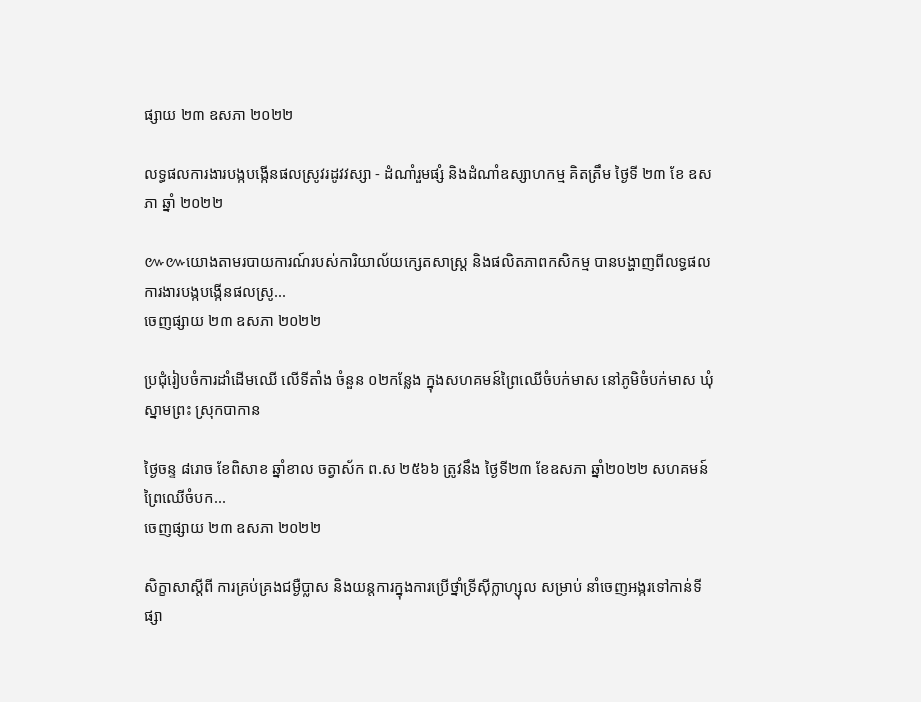ផ្សាយ ២៣ ឧសភា ២០២២

លទ្ធផលការងារបង្កបង្កើនផលស្រូវរដូវវស្សា - ដំណាំរួមផ្សំ និងដំណាំឧស្សាហកម្ម គិតត្រឹម ថ្ងៃទី ២៣ ខែ ឧសភា ឆ្នាំ ២០២២

៚៚យោងតាមរបាយការណ៍របស់ការិយាល័យក្សេតសាស្រ្ត និងផលិតភាពកសិកម្ម បានបង្ហាញពីលទ្ធផលការងារបង្កបង្កើនផលស្រូ...
ចេញផ្សាយ ២៣ ឧសភា ២០២២

ប្រជុំរៀបចំការដាំដើមឈើ លេីទីតាំង ចំនួន ០២កន្លែង ក្នុងសហគមន៍ព្រៃឈើចំបក់មាស នៅភូមិចំបក់មាស ឃុំស្នាមព្រះ ស្រុកបាកាន

ថ្ងៃចន្ទ ៨រោច ខែពិសាខ ឆ្នាំខាល ចត្វាស័ក ព.ស ២៥៦៦ ត្រូវនឹង ថ្ងៃទី២៣ ខែឧសភា ឆ្នាំ២០២២ សហគមន៍ព្រៃឈើចំបក...
ចេញផ្សាយ ២៣ ឧសភា ២០២២

សិក្ខាសាស្តីពី ការគ្រប់គ្រងជម្ងឺប្លាស និងយន្តការក្នុងការប្រើថ្នាំទ្រីស៊ីក្លាហ្សុល សម្រាប់ នាំចេញអង្ករទៅកាន់ទីផ្សា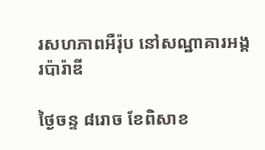រសហភាពអឺរ៉ុប នៅសណ្ឋាគារអង្គរប៉ារ៉ាឌី

ថ្ងៃចន្ទ ៨រោច ខែពិសាខ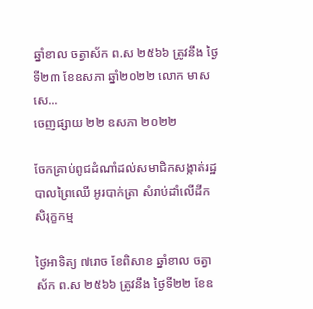ឆ្នាំខាល ចត្វាស័ក ព.ស ២៥៦៦ ត្រូវនឹង ថ្ងៃទី២៣ ខែឧសភា ឆ្នាំ២០២២ លោក មាស សេ...
ចេញផ្សាយ ២២ ឧសភា ២០២២

ចែកគ្រាប់ពូជដំណាំដល់សមាជិកសង្កាត់រដ្ឋបាលព្រៃឈេី អូរបាក់ត្រា សំរាប់ដាំលើដីកសិរុក្ខកម្ម

ថ្ងៃអាទិត្យ ៧រោច ខែពិសាខ ឆ្នាំខាល ចត្វាស័ក ព.ស ២៥៦៦ ត្រូវនឹង ថ្ងៃទី២២ ខែឧ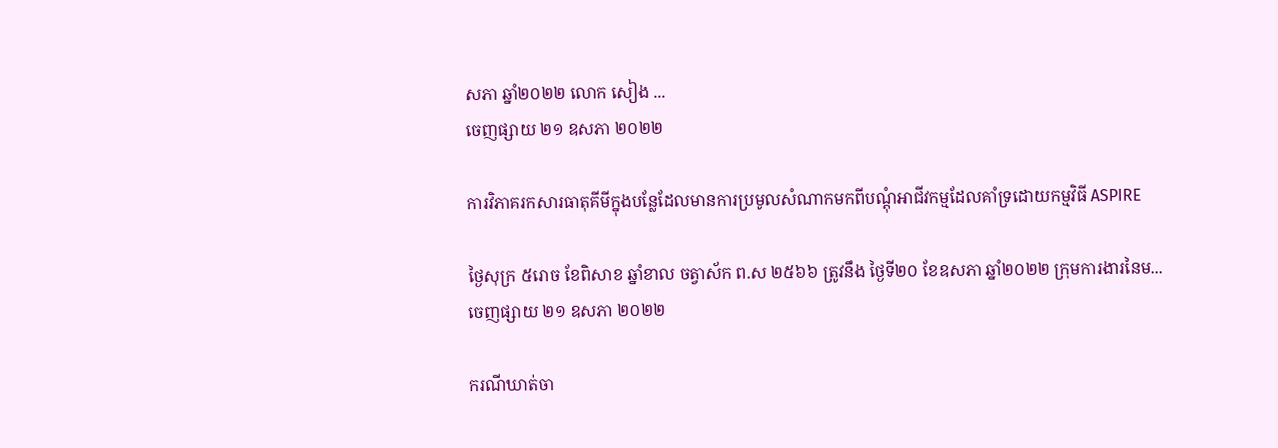សភា ឆ្នាំ២០២២ លោក សៀង ...
ចេញផ្សាយ ២១ ឧសភា ២០២២

ការវិភាគរកសារធាតុគីមីក្នុងបន្លែដែលមានការប្រមូលសំណាកមកពីបណ្តុំអាជីវកម្មដែលគាំទ្រដោយកម្មវិធី ASPIRE

ថ្ងៃសុក្រ ៥រោច ខែពិសាខ ឆ្នាំខាល ចត្វាស័ក ព.ស ២៥៦៦ ត្រូវនឹង ថ្ងៃទី២០ ខែឧសភា ឆ្នាំ២០២២ ក្រុមការងារនៃម...
ចេញផ្សាយ ២១ ឧសភា ២០២២

ករណីឃាត់ចា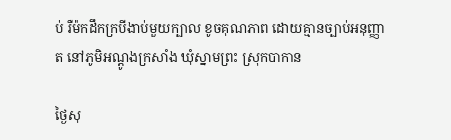ប់ រឺម៉កដឹកក្របីងាប់មួយក្បាល ខូចគុណភាព ដោយគ្មានច្បាប់អនុញ្ញាត នៅភូមិអណ្តូងក្រសាំង ឃុំស្នាមព្រះ ស្រុកបាកាន

ថ្ងៃសុ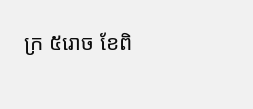ក្រ ៥រោច ខែពិ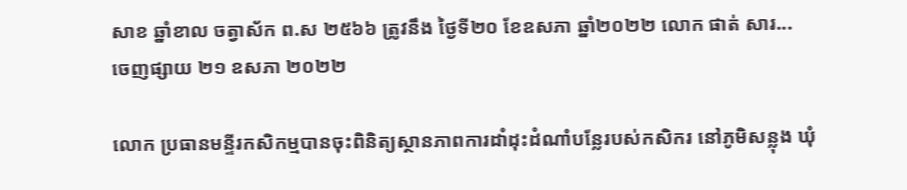សាខ ឆ្នាំខាល ចត្វាស័ក ព.ស ២៥៦៦ ត្រូវនឹង ថ្ងៃទី២០ ខែឧសភា ឆ្នាំ២០២២ លោក ផាត់ សារ...
ចេញផ្សាយ ២១ ឧសភា ២០២២

លោក ប្រធានមន្ទីរកសិកម្មបានចុះពិនិត្យស្ថានភាពការដាំដុះដំណាំបន្លែរបស់កសិករ នៅភូមិសន្លុង ឃុំ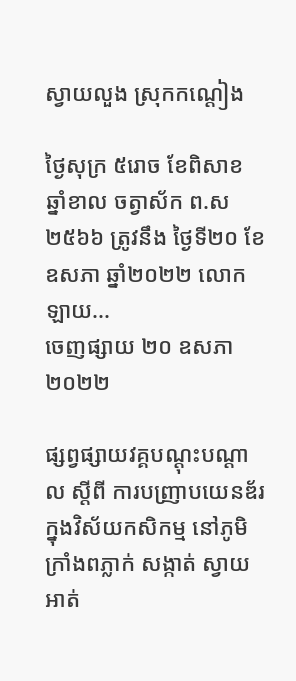ស្វាយលួង ស្រុកកណ្តៀង

ថ្ងៃសុក្រ ៥រោច ខែពិសាខ ឆ្នាំខាល ចត្វាស័ក ព.ស ២៥៦៦ ត្រូវនឹង ថ្ងៃទី២០ ខែឧសភា ឆ្នាំ២០២២ លោក  ឡាយ...
ចេញផ្សាយ ២០ ឧសភា ២០២២

ផ្សព្វផ្សាយវគ្គបណ្តុះបណ្តាល ស្តីពី ការបញ្រាបយេនឌ័រក្នុងវិស័យកសិកម្ម នៅភូមិក្រាំងពភ្លាក់ សង្កាត់ ស្វាយអាត់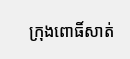ក្រុងពោធិ៍សាត់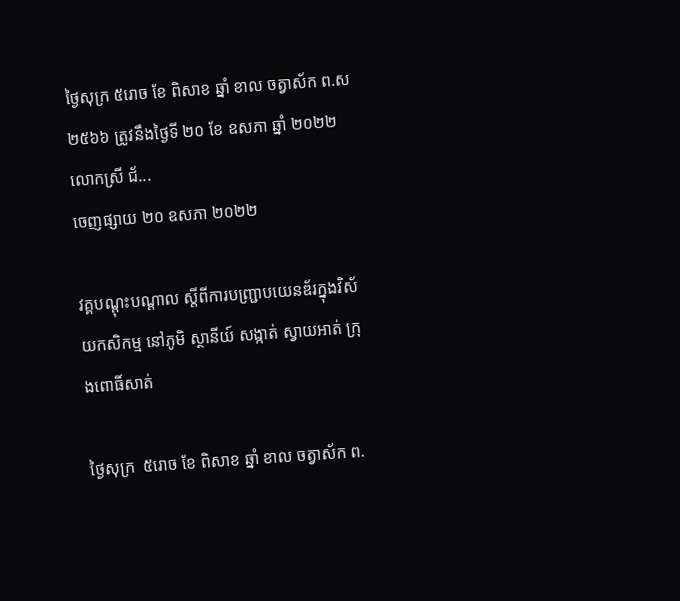ថ្ងៃសុក្រ ៥រោច ខែ ពិសាខ ឆ្នាំ ខាល ចត្វាស័ក ព.ស ២៥៦៦ ត្រូវនឹងថ្ងៃទី ២០ ខែ ឧសភា ឆ្នាំ ២០២២ លោកស្រី ជ័...
ចេញផ្សាយ ២០ ឧសភា ២០២២

វគ្គបណ្តុះបណ្តាល ស្តីពីការបញ្ជ្រាបយេនឌ័រក្នុងវិស័យកសិកម្ម នៅភូមិ ស្ថានីយ៍ សង្កាត់ ស្វាយអាត់ ក្រុងពោធិ៍សាត់

ថ្ងៃសុក្រ  ៥រោច ខែ ពិសាខ ឆ្នាំ ខាល ចត្វាស័ក ព.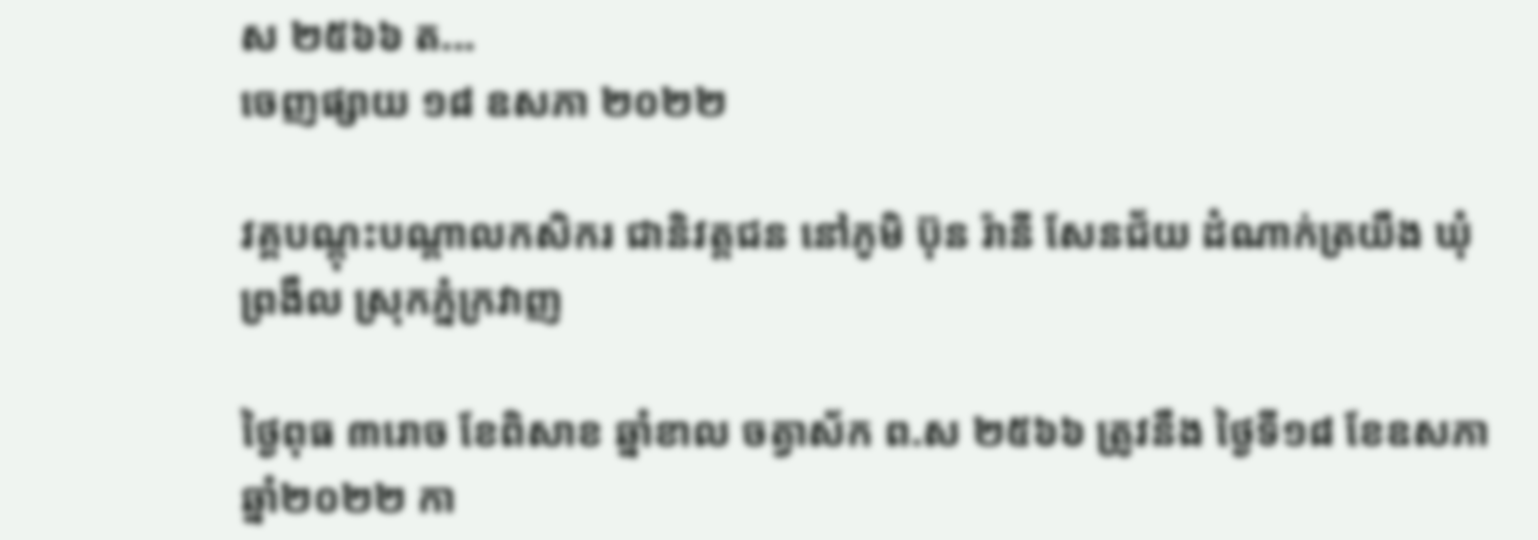ស ២៥៦៦ ត...
ចេញផ្សាយ ១៨ ឧសភា ២០២២

វគ្គបណ្តុះបណ្តាលកសិករ ជានិវត្តជន នៅភូមិ ប៊ុន រ៉ានី សែនជ័យ ដំណាក់ត្រយឹង ឃុំព្រងឹល ស្រុកភ្នំក្រវាញ

ថ្ងៃពុធ ៣រោច ខែពិសាខ ឆ្នាំខាល ចត្វាស័ក ព.ស ២៥៦៦ ត្រូវនឹង ថ្ងៃទី១៨ ខែឧសភា ឆ្នាំ២០២២ កា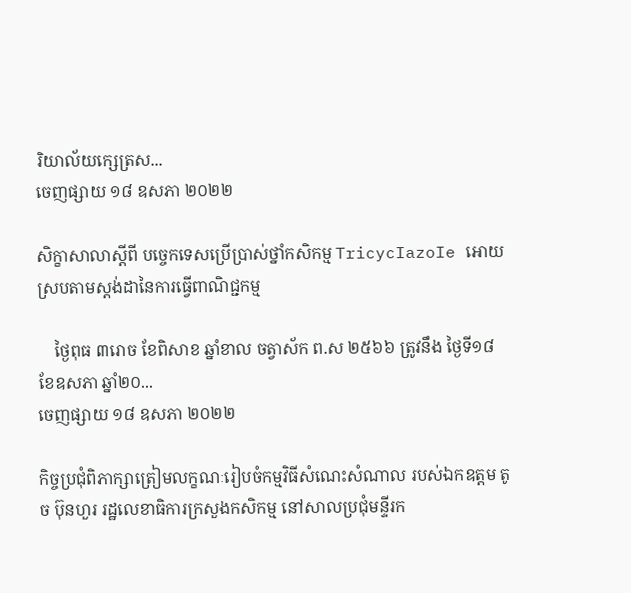រិយាល័យក្សេត្រស...
ចេញផ្សាយ ១៨ ឧសភា ២០២២

សិក្ខាសាលាស្តីពី បច្ចេកទេសប្រេីប្រាស់ថ្នាំកសិកម្ម TricycIazoIe អោយស្របតាមស្តង់ដានៃការធ្វើពាណិជ្ជកម្ម

    ថ្ងៃពុធ ៣រោច ខែពិសាខ ឆ្នាំខាល ចត្វាស័ក ព.ស ២៥៦៦ ត្រូវនឹង ថ្ងៃទី១៨ ខែឧសភា ឆ្នាំ២០...
ចេញផ្សាយ ១៨ ឧសភា ២០២២

កិច្ចប្រជុំពិភាក្សាត្រៀមលក្ខណៈរៀបចំកម្មវិធីសំណេះសំណាល របស់ឯកឧត្តម តូច ប៊ុនហួរ រដ្ឋលេខាធិការក្រសួងកសិកម្ម នៅសាលប្រជុំមន្ទីរក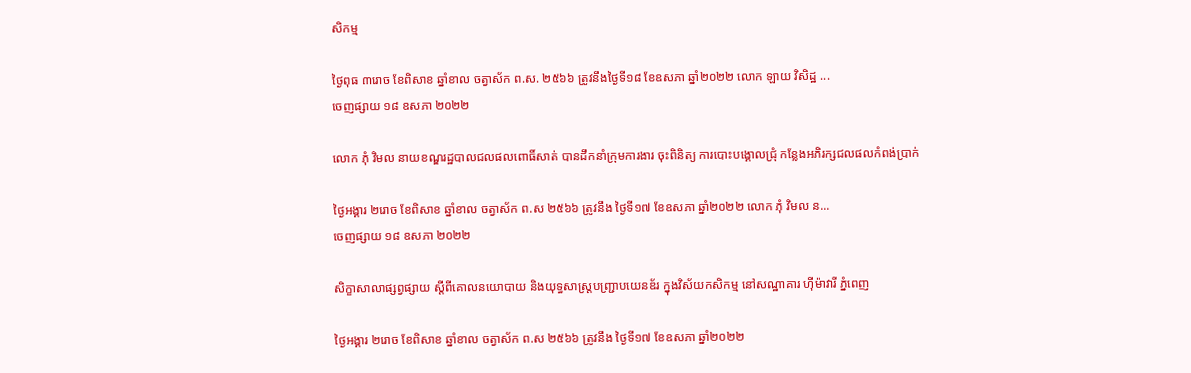សិកម្ម

ថ្ងៃពុធ ៣រោច ខែពិសាខ ឆ្នាំខាល ចត្វាស័ក ព.ស. ២៥៦៦ ត្រូវនឹងថ្ងៃទី១៨ ខែឧសភា ឆ្នាំ២០២២ លោក ឡាយ វិសិដ្ឋ ...
ចេញផ្សាយ ១៨ ឧសភា ២០២២

លោក ភុំ វិមល នាយខណ្ឌរដ្ឋបាលជលផលពោធិ៍សាត់ បានដឹកនាំក្រុមការងារ ចុះពិនិត្យ ការបោះបង្គោលជ្រុំ កន្លែងអភិរក្សជលផលកំពង់ប្រាក់

ថ្ងៃអង្គារ ២រោច ខែពិសាខ ឆ្នាំខាល ចត្វាស័ក ព.ស ២៥៦៦ ត្រូវនឹង ថ្ងៃទី១៧ ខែឧសភា ឆ្នាំ២០២២ លោក ភុំ វិមល ន...
ចេញផ្សាយ ១៨ ឧសភា ២០២២

សិក្ខាសាលាផ្សព្វផ្សាយ ស្តីពីគោលនយោបាយ និងយុទ្ធសាស្ត្របញ្ជ្រាបយេនឌ័រ ក្នុងវិស័យកសិកម្ម នៅសណ្ឋាគារ ហ៊ីម៉ាវារី ភ្នំពេញ

ថ្ងៃអង្គារ ២រោច ខែពិសាខ ឆ្នាំខាល ចត្វាស័ក ព.ស ២៥៦៦ ត្រូវនឹង ថ្ងៃទី១៧ ខែឧសភា ឆ្នាំ២០២២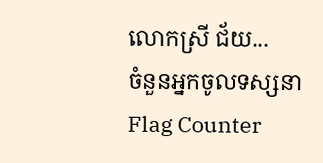លោកស្រី ជ័យ...
ចំនួនអ្នកចូលទស្សនា
Flag Counter